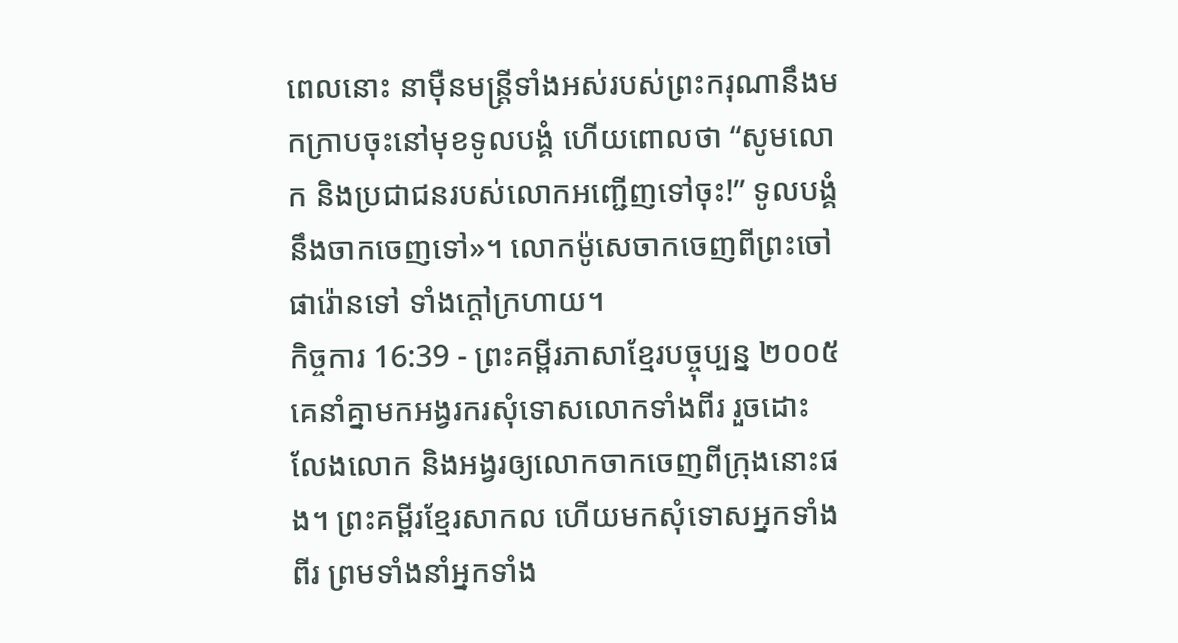ពេលនោះ នាម៉ឺនមន្ត្រីទាំងអស់របស់ព្រះករុណានឹងមកក្រាបចុះនៅមុខទូលបង្គំ ហើយពោលថា “សូមលោក និងប្រជាជនរបស់លោកអញ្ជើញទៅចុះ!” ទូលបង្គំនឹងចាកចេញទៅ»។ លោកម៉ូសេចាកចេញពីព្រះចៅផារ៉ោនទៅ ទាំងក្ដៅក្រហាយ។
កិច្ចការ 16:39 - ព្រះគម្ពីរភាសាខ្មែរបច្ចុប្បន្ន ២០០៥ គេនាំគ្នាមកអង្វរករសុំទោសលោកទាំងពីរ រួចដោះលែងលោក និងអង្វរឲ្យលោកចាកចេញពីក្រុងនោះផង។ ព្រះគម្ពីរខ្មែរសាកល ហើយមកសុំទោសអ្នកទាំងពីរ ព្រមទាំងនាំអ្នកទាំង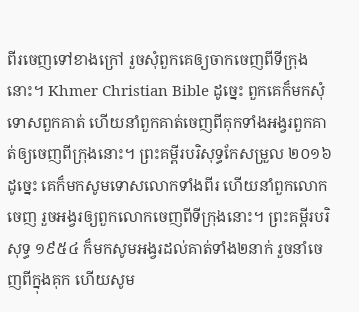ពីរចេញទៅខាងក្រៅ រួចសុំពួកគេឲ្យចាកចេញពីទីក្រុងនោះ។ Khmer Christian Bible ដូច្នេះ ពួកគេក៏មកសុំទោសពួកគាត់ ហើយនាំពួកគាត់ចេញពីគុកទាំងអង្វរពួកគាត់ឲ្យចេញពីក្រុងនោះ។ ព្រះគម្ពីរបរិសុទ្ធកែសម្រួល ២០១៦ ដូច្នេះ គេក៏មកសូមទោសលោកទាំងពីរ ហើយនាំពួកលោកចេញ រួចអង្វរឲ្យពួកលោកចេញពីទីក្រុងនោះ។ ព្រះគម្ពីរបរិសុទ្ធ ១៩៥៤ ក៏មកសូមអង្វរដល់គាត់ទាំង២នាក់ រួចនាំចេញពីក្នុងគុក ហើយសូម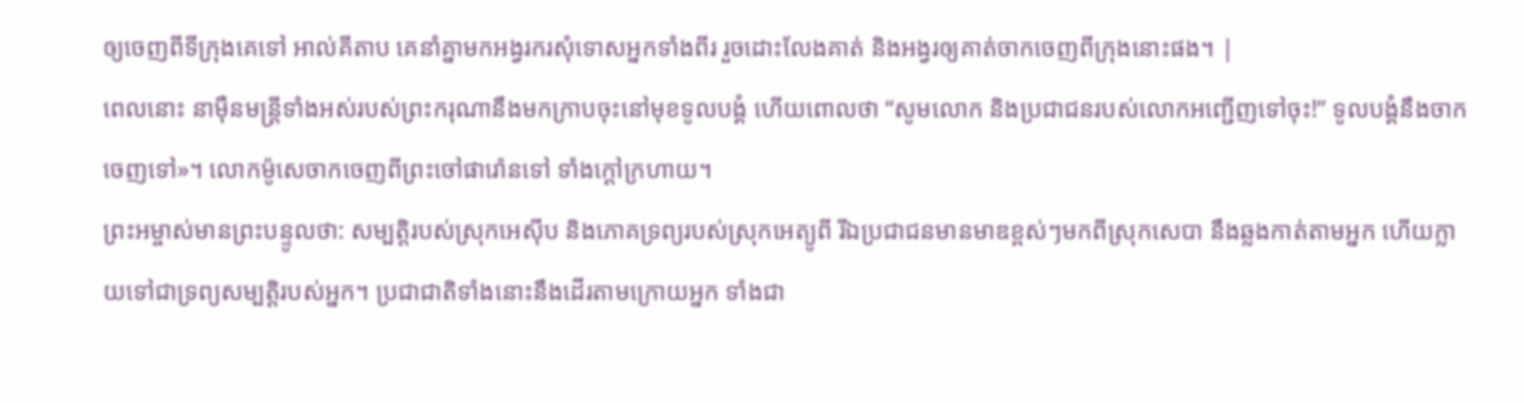ឲ្យចេញពីទីក្រុងគេទៅ អាល់គីតាប គេនាំគ្នាមកអង្វរករសុំទោសអ្នកទាំងពីរ រួចដោះលែងគាត់ និងអង្វរឲ្យគាត់ចាកចេញពីក្រុងនោះផង។ |
ពេលនោះ នាម៉ឺនមន្ត្រីទាំងអស់របស់ព្រះករុណានឹងមកក្រាបចុះនៅមុខទូលបង្គំ ហើយពោលថា “សូមលោក និងប្រជាជនរបស់លោកអញ្ជើញទៅចុះ!” ទូលបង្គំនឹងចាកចេញទៅ»។ លោកម៉ូសេចាកចេញពីព្រះចៅផារ៉ោនទៅ ទាំងក្ដៅក្រហាយ។
ព្រះអម្ចាស់មានព្រះបន្ទូលថា: សម្បត្តិរបស់ស្រុកអេស៊ីប និងភោគទ្រព្យរបស់ស្រុកអេត្យូពី រីឯប្រជាជនមានមាឌខ្ពស់ៗមកពីស្រុកសេបា នឹងឆ្លងកាត់តាមអ្នក ហើយក្លាយទៅជាទ្រព្យសម្បត្តិរបស់អ្នក។ ប្រជាជាតិទាំងនោះនឹងដើរតាមក្រោយអ្នក ទាំងជា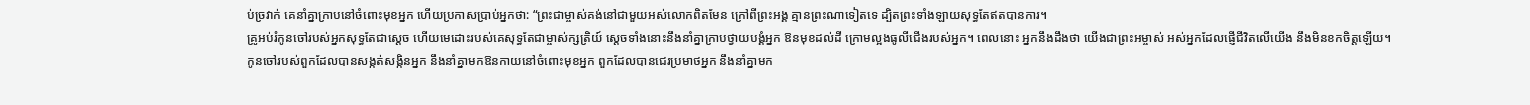ប់ច្រវាក់ គេនាំគ្នាក្រាបនៅចំពោះមុខអ្នក ហើយប្រកាសប្រាប់អ្នកថា: “ព្រះជាម្ចាស់គង់នៅជាមួយអស់លោកពិតមែន ក្រៅពីព្រះអង្គ គ្មានព្រះណាទៀតទេ ដ្បិតព្រះទាំងឡាយសុទ្ធតែឥតបានការ។
គ្រូអប់រំកូនចៅរបស់អ្នកសុទ្ធតែជាស្ដេច ហើយមេដោះរបស់គេសុទ្ធតែជាម្ចាស់ក្សត្រិយ៍ ស្ដេចទាំងនោះនឹងនាំគ្នាក្រាបថ្វាយបង្គំអ្នក ឱនមុខដល់ដី ក្រោមល្អងធូលីជើងរបស់អ្នក។ ពេលនោះ អ្នកនឹងដឹងថា យើងជាព្រះអម្ចាស់ អស់អ្នកដែលផ្ញើជីវិតលើយើង នឹងមិនខកចិត្តឡើយ។
កូនចៅរបស់ពួកដែលបានសង្កត់សង្កិនអ្នក នឹងនាំគ្នាមកឱនកាយនៅចំពោះមុខអ្នក ពួកដែលបានជេរប្រមាថអ្នក នឹងនាំគ្នាមក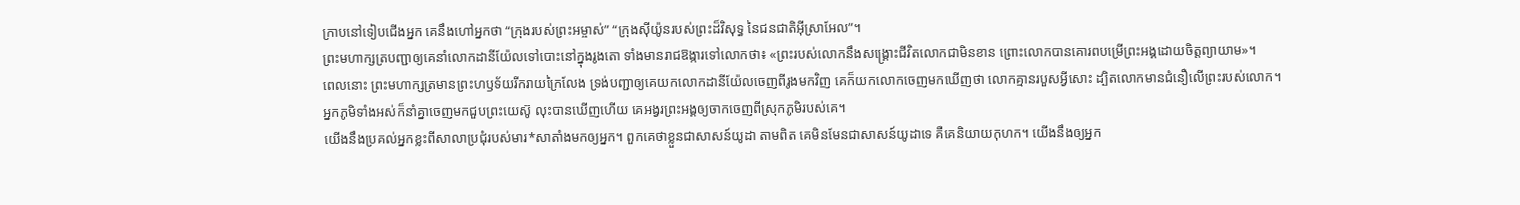ក្រាបនៅទៀបជើងអ្នក គេនឹងហៅអ្នកថា “ក្រុងរបស់ព្រះអម្ចាស់” “ក្រុងស៊ីយ៉ូនរបស់ព្រះដ៏វិសុទ្ធ នៃជនជាតិអ៊ីស្រាអែល”។
ព្រះមហាក្សត្របញ្ជាឲ្យគេនាំលោកដានីយ៉ែលទៅបោះនៅក្នុងរូងតោ ទាំងមានរាជឱង្ការទៅលោកថា៖ «ព្រះរបស់លោកនឹងសង្គ្រោះជីវិតលោកជាមិនខាន ព្រោះលោកបានគោរពបម្រើព្រះអង្គដោយចិត្តព្យាយាម»។
ពេលនោះ ព្រះមហាក្សត្រមានព្រះហឫទ័យរីករាយក្រៃលែង ទ្រង់បញ្ជាឲ្យគេយកលោកដានីយ៉ែលចេញពីរូងមកវិញ គេក៏យកលោកចេញមកឃើញថា លោកគ្មានរបួសអ្វីសោះ ដ្បិតលោកមានជំនឿលើព្រះរបស់លោក។
អ្នកភូមិទាំងអស់ក៏នាំគ្នាចេញមកជួបព្រះយេស៊ូ លុះបានឃើញហើយ គេអង្វរព្រះអង្គឲ្យចាកចេញពីស្រុកភូមិរបស់គេ។
យើងនឹងប្រគល់អ្នកខ្លះពីសាលាប្រជុំរបស់មារ*សាតាំងមកឲ្យអ្នក។ ពួកគេថាខ្លួនជាសាសន៍យូដា តាមពិត គេមិនមែនជាសាសន៍យូដាទេ គឺគេនិយាយកុហក។ យើងនឹងឲ្យអ្នក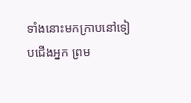ទាំងនោះមកក្រាបនៅទៀបជើងអ្នក ព្រម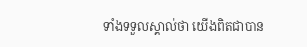ទាំងទទួលស្គាល់ថា យើងពិតជាបាន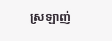ស្រឡាញ់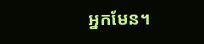អ្នកមែន។